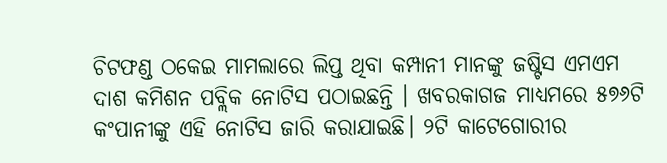ଚିଟଫଣ୍ଡ ଠକେଇ ମାମଲାରେ ଲିପ୍ତ ଥିବା କମ୍ପାନୀ ମାନଙ୍କୁ ଜଷ୍ଟିସ ଏମଏମ ଦାଶ କମିଶନ ପବ୍ଲିକ ନୋଟିସ ପଠାଇଛନ୍ତି । ଖବରକାଗଜ ମାଧ୍ୟମରେ ୫୭୬ଟି କଂପାନୀଙ୍କୁ ଏହି ନୋଟିସ ଜାରି କରାଯାଇଛି। ୨ଟି କାଟେଗୋରୀର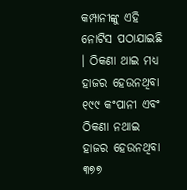କମ୍ପାନୀଙ୍କୁ ଏହି ନୋଟିସ ପଠାଯାଇଛି । ଠିକଣା ଥାଇ ମଧ୍ୟ ହାଜର ହେଉନଥିବା ୧୯୯ କଂପାନୀ ଏବଂ ଠିକଣା ନଥାଇ ହାଜର ହେଉନଥିବା ୩୭୭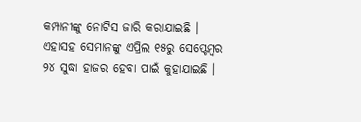କମ୍ପାନୀଙ୍କୁ ନୋଟିସ ଜାରି କରାଯାଇଛି । ଏହାସହ ସେମାନଙ୍କୁ ଏପ୍ରିଲ ୧୫ରୁ ସେପ୍ଟେମ୍ବର ୨୪ ସୁଦ୍ଧା ହାଜର ହେବା ପାଇଁ କୁହାଯାଇଛି ।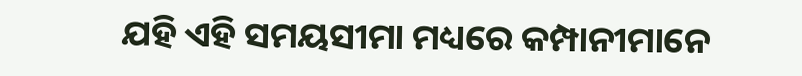ଯହି ଏହି ସମୟସୀମା ମଧ୍ୟରେ କମ୍ପାନୀମାନେ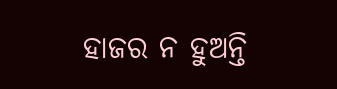ହାଜର ନ ହୁଅନ୍ତି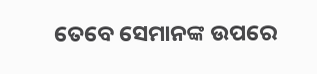ତେବେ ସେମାନଙ୍କ ଉପରେ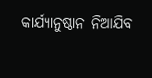କାର୍ଯ୍ୟାନୁଷ୍ଠାନ ନିଆଯିବ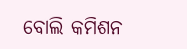ବୋଲି କମିଶନ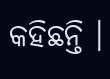କହିଛନ୍ତି ।